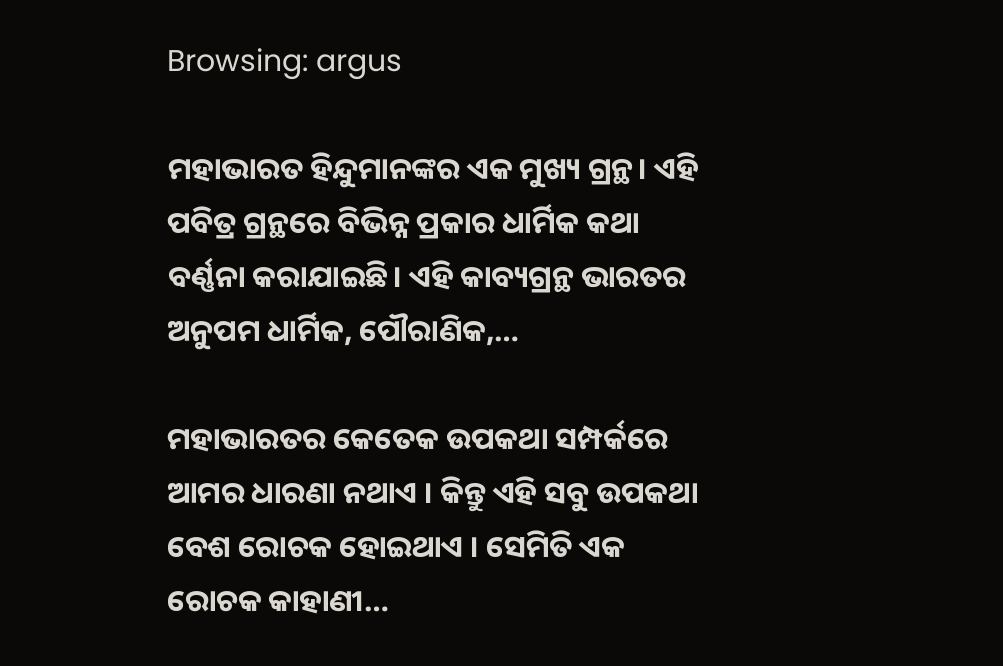Browsing: argus

ମହାଭାରତ ହିନ୍ଦୁମାନଙ୍କର ଏକ ମୁଖ୍ୟ ଗ୍ରନ୍ଥ। ଏହି ପବିତ୍ର ଗ୍ରନ୍ଥରେ ବିଭିନ୍ନ ପ୍ରକାର ଧାର୍ମିକ କଥା ବର୍ଣ୍ଣନା କରାଯାଇଛି। ଏହି କାବ୍ୟଗ୍ରନ୍ଥ ଭାରତର ଅନୁପମ ଧାର୍ମିକ, ପୌରାଣିକ,…

ମହାଭାରତର କେତେକ ଉପକଥା ସମ୍ପର୍କରେ ଆମର ଧାରଣା ନଥାଏ । କିନ୍ତୁ ଏହି ସବୁ ଉପକଥା ବେଶ ରୋଚକ ହୋଇଥାଏ । ସେମିତି ଏକ ରୋଚକ କାହାଣୀ…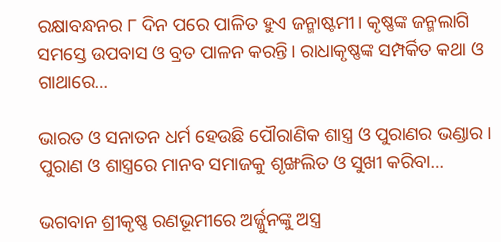ରକ୍ଷାବନ୍ଧନର ୮ ଦିନ ପରେ ପାଳିତ ହୁଏ ଜନ୍ମାଷ୍ଟମୀ। କୃଷ୍ଣଙ୍କ ଜନ୍ମଲାଗି ସମସ୍ତେ ଉପବାସ ଓ ବ୍ରତ ପାଳନ କରନ୍ତି। ରାଧାକୃଷ୍ଣଙ୍କ ସମ୍ପର୍କିତ କଥା ଓ ଗାଥାରେ…

ଭାରତ ଓ ସନାତନ ଧର୍ମ ହେଉଛି ପୌରାଣିକ ଶାସ୍ତ୍ର ଓ ପୁରାଣର ଭଣ୍ଡାର । ପୁରାଣ ଓ ଶାସ୍ତ୍ରରେ ମାନବ ସମାଜକୁ ଶୃଙ୍ଖଲିତ ଓ ସୁଖୀ କରିବା…

ଭଗବାନ ଶ୍ରୀକୃଷ୍ଣ ରଣଭୂମୀରେ ଅର୍ଜ୍ଜୁନଙ୍କୁ ଅସ୍ତ୍ର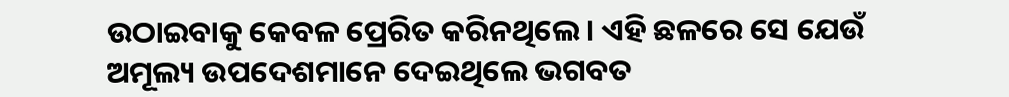ଉଠାଇବାକୁ କେବଳ ପ୍ରେରିତ କରିନଥିଲେ। ଏହି ଛଳରେ ସେ ଯେଉଁ ଅମୂଲ୍ୟ ଉପଦେଶମାନେ ଦେଇଥିଲେ ଭଗବତ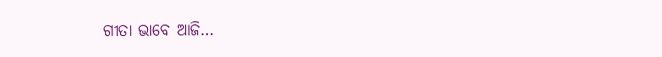ଗୀତା ଭାବେ ଆଜି…